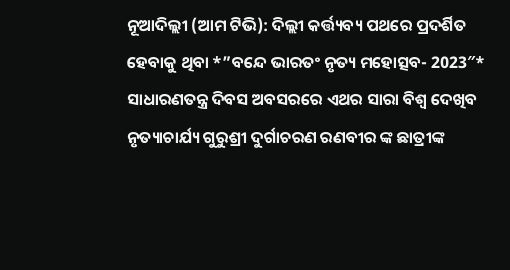ନୂଆଦିଲ୍ଲୀ (ଆମ ଟିଭି): ଦିଲ୍ଲୀ କର୍ତ୍ତ୍ୟବ୍ୟ ପଥରେ ପ୍ରଦର୍ଶିତ ହେବାକୁ ଥିବା *”ବନ୍ଦେ ଭାରତଂ ନୃତ୍ୟ ମହୋତ୍ସବ- 2023″* ସାଧାରଣତନ୍ତ୍ର ଦିବସ ଅବସରରେ ଏଥର ସାରା ବିଶ୍ୱ ଦେଖିବ ନୃତ୍ୟାଚାର୍ଯ୍ୟ ଗୁରୁଶ୍ରୀ ଦୁର୍ଗାଚରଣ ରଣବୀର ଙ୍କ ଛାତ୍ରୀଙ୍କ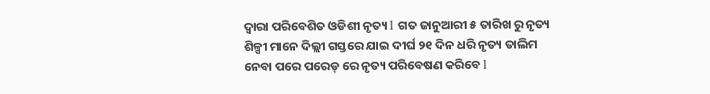ଦ୍ୱାରା ପରିବେଶିତ ଓଡିଶୀ ନୃତ୍ୟ l ଗତ ଜାନୁଆରୀ ୫ ତାରିଖ ରୁ ନୃତ୍ୟ ଶିଳ୍ପୀ ମାନେ ଦିଲ୍ଲୀ ଗସ୍ତରେ ଯାଇ ଦୀର୍ଘ ୨୧ ଦିନ ଧରି ନୃତ୍ୟ ତାଲିମ ନେବା ପରେ ପରେଡ୍ ରେ ନୃତ୍ୟ ପରିବେଷଣ କରିବେ l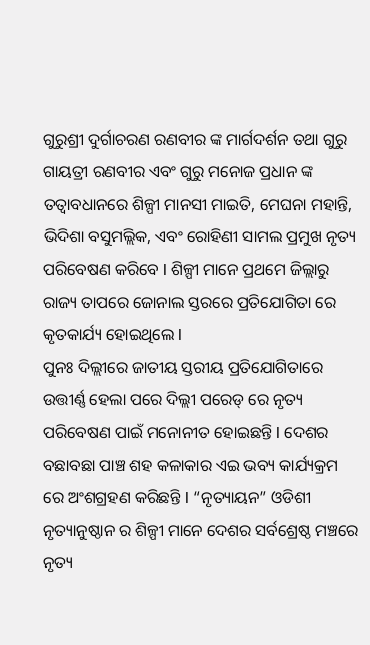ଗୁରୁଶ୍ରୀ ଦୁର୍ଗାଚରଣ ରଣବୀର ଙ୍କ ମାର୍ଗଦର୍ଶନ ତଥା ଗୁରୁ ଗାୟତ୍ରୀ ରଣବୀର ଏବଂ ଗୁରୁ ମନୋଜ ପ୍ରଧାନ ଙ୍କ ତତ୍ୱାବଧାନରେ ଶିଳ୍ପୀ ମାନସୀ ମାଇତି, ମେଘନା ମହାନ୍ତି, ଭିଦିଶା ବସୁମଲ୍ଲିକ, ଏବଂ ରୋହିଣୀ ସାମଲ ପ୍ରମୁଖ ନୃତ୍ୟ ପରିବେଷଣ କରିବେ l ଶିଳ୍ପୀ ମାନେ ପ୍ରଥମେ ଜିଲ୍ଲାରୁ ରାଜ୍ୟ ତାପରେ ଜୋନାଲ ସ୍ତରରେ ପ୍ରତିଯୋଗିତା ରେ କୃତକାର୍ଯ୍ୟ ହୋଇଥିଲେ l
ପୁନଃ ଦିଲ୍ଲୀରେ ଜାତୀୟ ସ୍ତରୀୟ ପ୍ରତିଯୋଗିତାରେ ଉତ୍ତୀର୍ଣ୍ଣ ହେଲା ପରେ ଦିଲ୍ଲୀ ପରେଡ୍ ରେ ନୃତ୍ୟ ପରିବେଷଣ ପାଇଁ ମନୋନୀତ ହୋଇଛନ୍ତି l ଦେଶର ବଛାବଛା ପାଞ୍ଚ ଶହ କଳାକାର ଏଇ ଭବ୍ୟ କାର୍ଯ୍ୟକ୍ରମ ରେ ଅଂଶଗ୍ରହଣ କରିଛନ୍ତି l “ନୃତ୍ୟାୟନ” ଓଡିଶୀ ନୃତ୍ୟାନୁଷ୍ଠାନ ର ଶିଳ୍ପୀ ମାନେ ଦେଶର ସର୍ବଶ୍ରେଷ୍ଠ ମଞ୍ଚରେ ନୃତ୍ୟ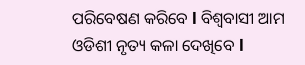ପରିବେଷଣ କରିବେ l ବିଶ୍ୱବାସୀ ଆମ ଓଡିଶୀ ନୃତ୍ୟ କଳା ଦେଖିବେ l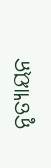ନୃତ୍ୟାୟନ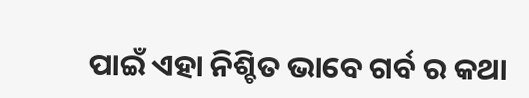ପାଇଁ ଏହା ନିଶ୍ଚିତ ଭାବେ ଗର୍ବ ର କଥା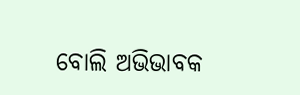ବୋଲି ଅଭିଭାବକ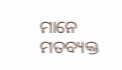ମାନେ ମତବ୍ୟକ୍ତ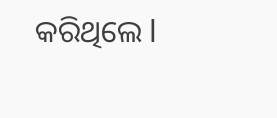କରିଥିଲେ l